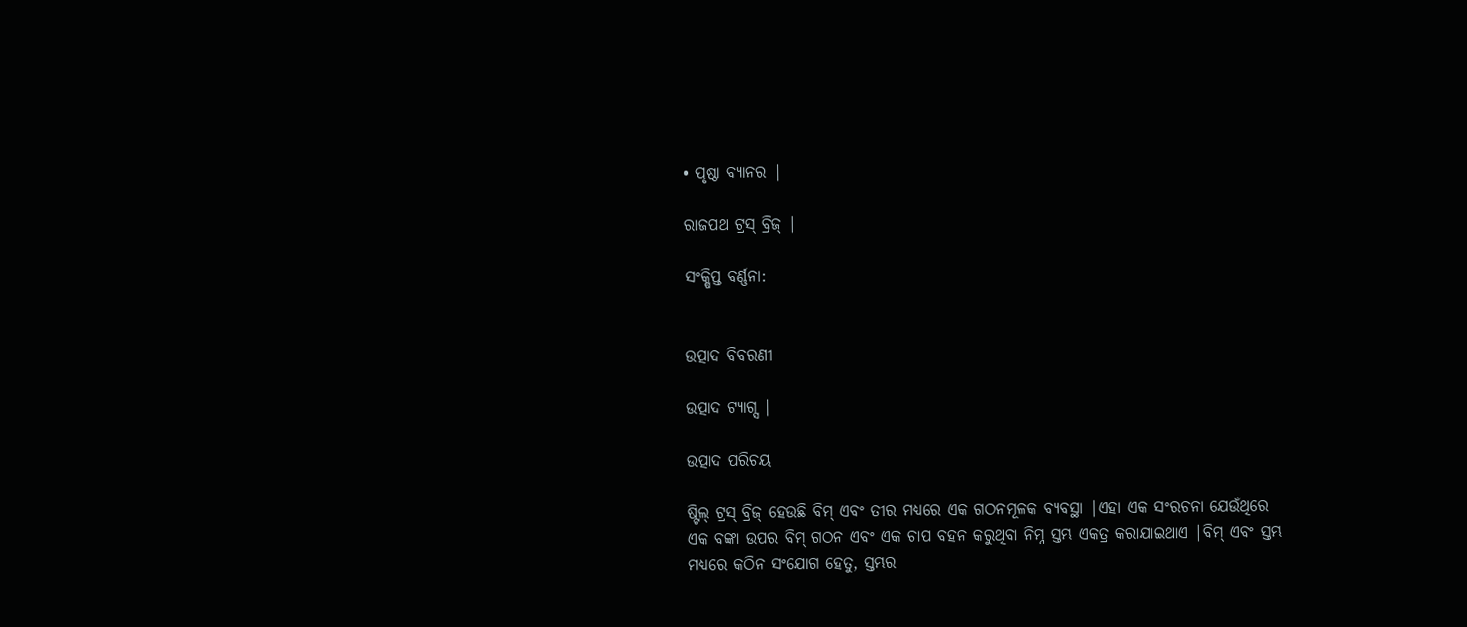• ପୃଷ୍ଠା ବ୍ୟାନର |

ରାଜପଥ ଟ୍ରସ୍ ବ୍ରିଜ୍ |

ସଂକ୍ଷିପ୍ତ ବର୍ଣ୍ଣନା:


ଉତ୍ପାଦ ବିବରଣୀ

ଉତ୍ପାଦ ଟ୍ୟାଗ୍ସ |

ଉତ୍ପାଦ ପରିଚୟ

ଷ୍ଟିଲ୍ ଟ୍ରସ୍ ବ୍ରିଜ୍ ହେଉଛି ବିମ୍ ଏବଂ ତୀର ମଧ୍ୟରେ ଏକ ଗଠନମୂଳକ ବ୍ୟବସ୍ଥା |ଏହା ଏକ ସଂରଚନା ଯେଉଁଥିରେ ଏକ ବଙ୍କା ଉପର ବିମ୍ ଗଠନ ଏବଂ ଏକ ଚାପ ବହନ କରୁଥିବା ନିମ୍ନ ସ୍ତମ୍ଭ ଏକତ୍ର କରାଯାଇଥାଏ |ବିମ୍ ଏବଂ ସ୍ତମ୍ଭ ମଧ୍ୟରେ କଠିନ ସଂଯୋଗ ହେତୁ, ସ୍ତମ୍ଭର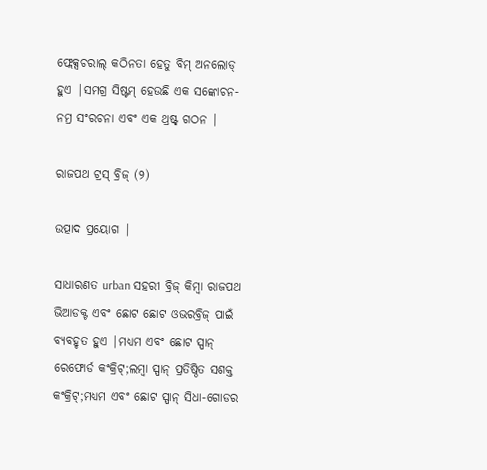ଫ୍ଲେକ୍ସଚରାଲ୍ କଠିନତା ହେତୁ ବିମ୍ ଅନଲୋଡ୍ ହୁଏ |ସମଗ୍ର ସିଷ୍ଟମ୍ ହେଉଛି ଏକ ସଙ୍କୋଚନ-ନମ୍ର ସଂରଚନା ଏବଂ ଏକ ଥ୍ରଷ୍ଟ୍ ଗଠନ |

ରାଜପଥ ଟ୍ରସ୍ ବ୍ରିଜ୍ (୨)

ଉତ୍ପାଦ ପ୍ରୟୋଗ |

ସାଧାରଣତ urban ସହରୀ ବ୍ରିଜ୍ କିମ୍ବା ରାଜପଥ ଭିଆଡକ୍ଟ ଏବଂ ଛୋଟ ଛୋଟ ଓଭରବ୍ରିଜ୍ ପାଇଁ ବ୍ୟବହୃତ ହୁଏ |ମଧ୍ୟମ ଏବଂ ଛୋଟ ସ୍ପାନ୍ ରେଫୋର୍ଡ କଂକ୍ରିଟ୍;ଲମ୍ବା ସ୍ପାନ୍ ପ୍ରତିଷ୍ଠିତ ସଶକ୍ତ କଂକ୍ରିଟ୍;ମଧ୍ୟମ ଏବଂ ଛୋଟ ସ୍ପାନ୍ ସିଧା-ଗୋଡର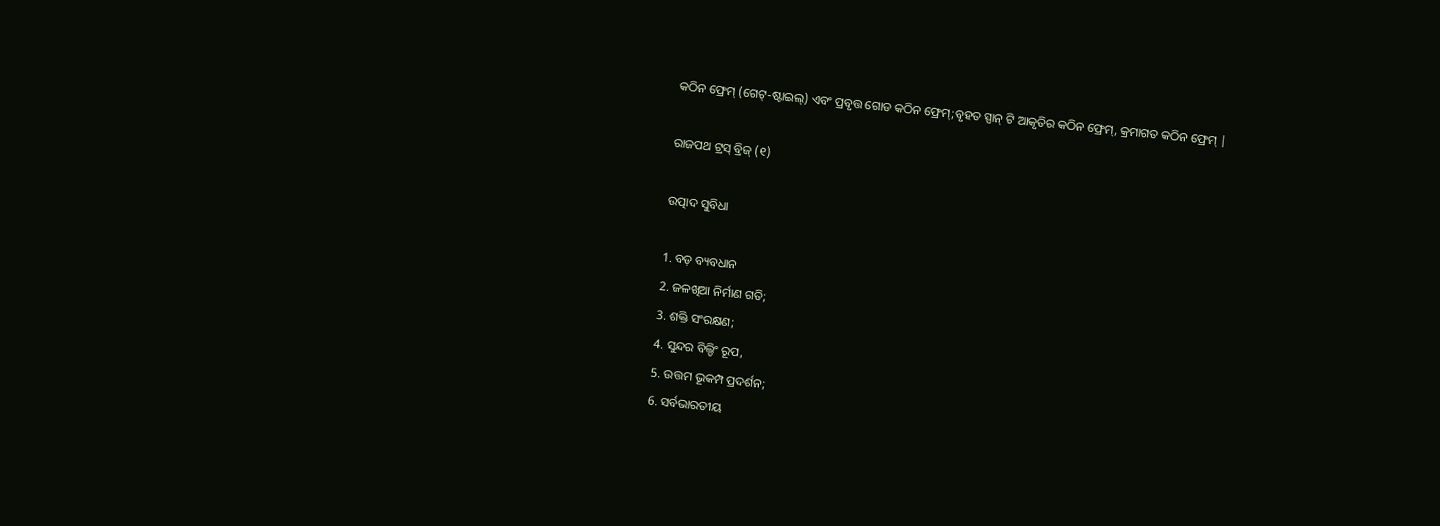କଠିନ ଫ୍ରେମ୍ (ଗେଟ୍-ଷ୍ଟାଇଲ୍) ଏବଂ ପ୍ରବୃତ୍ତ ଗୋଡ କଠିନ ଫ୍ରେମ୍;ବୃହତ ସ୍ପାନ୍ ଟି ଆକୃତିର କଠିନ ଫ୍ରେମ୍, କ୍ରମାଗତ କଠିନ ଫ୍ରେମ୍ |

ରାଜପଥ ଟ୍ରସ୍ ବ୍ରିଜ୍ (୧)

ଉତ୍ପାଦ ସୁବିଧା

1. ବଡ଼ ବ୍ୟବଧାନ
2. ଜଳଖିଆ ନିର୍ମାଣ ଗତି;
3. ଶକ୍ତି ସଂରକ୍ଷଣ;
4. ସୁନ୍ଦର ବିଲ୍ଡିଂ ରୂପ,
5. ଉତ୍ତମ ଭୂକମ୍ପ ପ୍ରଦର୍ଶନ;
6. ସର୍ବଭାରତୀୟ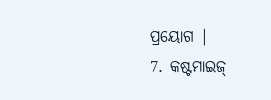ପ୍ରୟୋଗ |
7. କଷ୍ଟମାଇଜ୍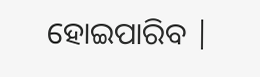ହୋଇପାରିବ |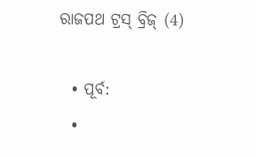ରାଜପଥ ଟ୍ରସ୍ ବ୍ରିଜ୍ (4)

  • ପୂର୍ବ:
  •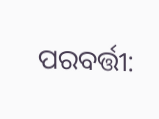ପରବର୍ତ୍ତୀ: